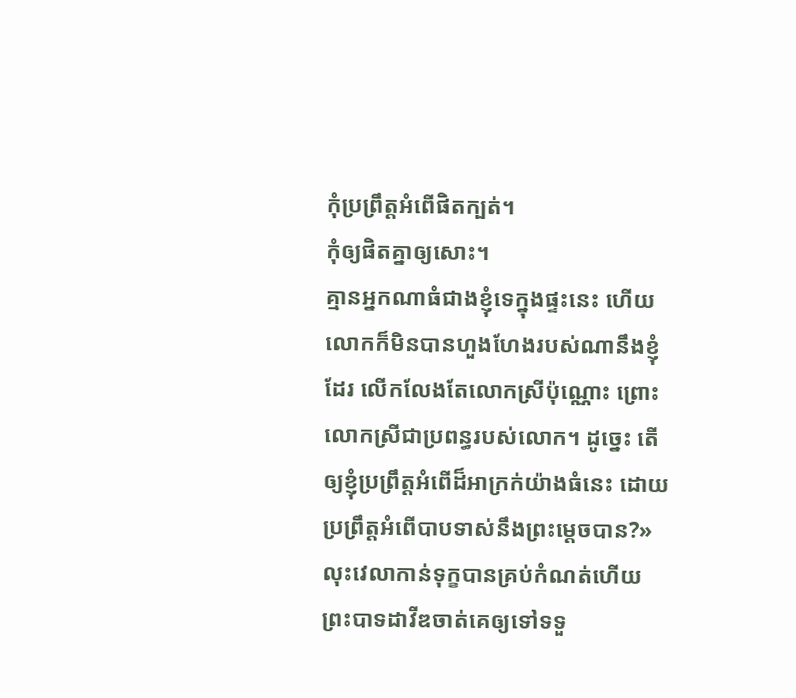កុំប្រព្រឹត្តអំពើផិតក្បត់។
កុំឲ្យផិតគ្នាឲ្យសោះ។
គ្មានអ្នកណាធំជាងខ្ញុំទេក្នុងផ្ទះនេះ ហើយលោកក៏មិនបានហួងហែងរបស់ណានឹងខ្ញុំដែរ លើកលែងតែលោកស្រីប៉ុណ្ណោះ ព្រោះលោកស្រីជាប្រពន្ធរបស់លោក។ ដូច្នេះ តើឲ្យខ្ញុំប្រព្រឹត្តអំពើដ៏អាក្រក់យ៉ាងធំនេះ ដោយប្រព្រឹត្តអំពើបាបទាស់នឹងព្រះម្ដេចបាន?»
លុះវេលាកាន់ទុក្ខបានគ្រប់កំណត់ហើយ ព្រះបាទដាវីឌចាត់គេឲ្យទៅទទួ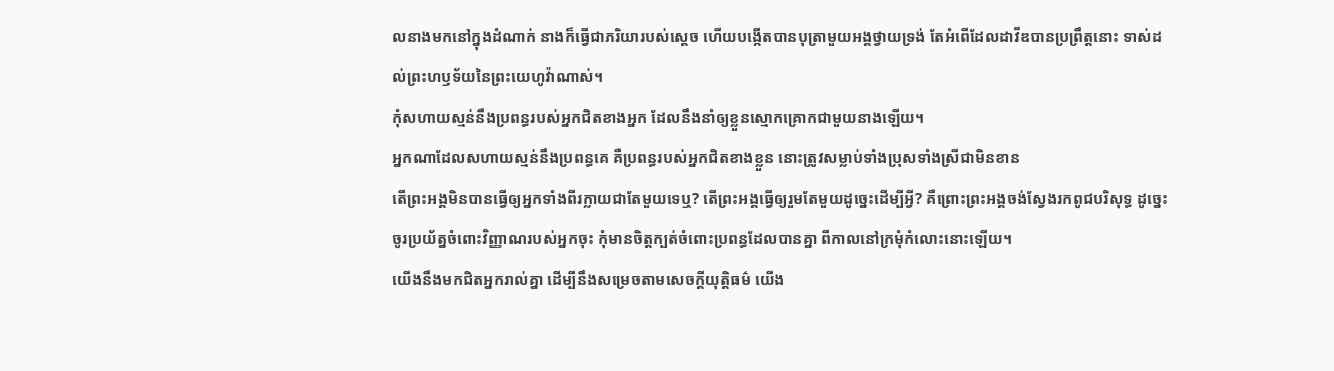លនាងមកនៅក្នុងដំណាក់ នាងក៏ធ្វើជាភរិយារបស់ស្ដេច ហើយបង្កើតបានបុត្រាមួយអង្គថ្វាយទ្រង់ តែអំពើដែលដាវីឌបានប្រព្រឹត្តនោះ ទាស់ដល់ព្រះហឫទ័យនៃព្រះយេហូវ៉ាណាស់។
កុំសហាយស្មន់នឹងប្រពន្ធរបស់អ្នកជិតខាងអ្នក ដែលនឹងនាំឲ្យខ្លួនស្មោកគ្រោកជាមួយនាងឡើយ។
អ្នកណាដែលសហាយស្មន់នឹងប្រពន្ធគេ គឺប្រពន្ធរបស់អ្នកជិតខាងខ្លួន នោះត្រូវសម្លាប់ទាំងប្រុសទាំងស្រីជាមិនខាន
តើព្រះអង្គមិនបានធ្វើឲ្យអ្នកទាំងពីរក្លាយជាតែមួយទេឬ? តើព្រះអង្គធ្វើឲ្យរួមតែមួយដូច្នេះដើម្បីអ្វី? គឺព្រោះព្រះអង្គចង់ស្វែងរកពូជបរិសុទ្ធ ដូច្នេះ ចូរប្រយ័ត្នចំពោះវិញ្ញាណរបស់អ្នកចុះ កុំមានចិត្តក្បត់ចំពោះប្រពន្ធដែលបានគ្នា ពីកាលនៅក្រមុំកំលោះនោះឡើយ។
យើងនឹងមកជិតអ្នករាល់គ្នា ដើម្បីនឹងសម្រេចតាមសេចក្ដីយុត្តិធម៌ យើង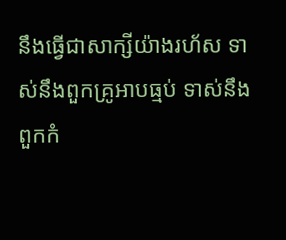នឹងធ្វើជាសាក្សីយ៉ាងរហ័ស ទាស់នឹងពួកគ្រូអាបធ្មប់ ទាស់នឹងពួកកំ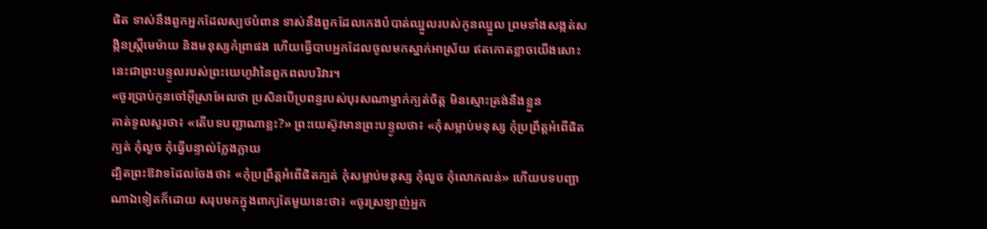ផិត ទាស់នឹងពួកអ្នកដែលស្បថបំពាន ទាស់នឹងពួកដែលកេងបំបាត់ឈ្នួលរបស់កូនឈ្នួល ព្រមទាំងសង្កត់សង្កិនស្ត្រីមេម៉ាយ និងមនុស្សកំព្រាផង ហើយធ្វើបាបអ្នកដែលចូលមកស្នាក់អាស្រ័យ ឥតកោតខ្លាចយើងសោះ នេះជាព្រះបន្ទូលរបស់ព្រះយេហូវ៉ានៃពួកពលបរិវារ។
«ចូរប្រាប់កូនចៅអ៊ីស្រាអែលថា ប្រសិនបើប្រពន្ធរបស់បុរសណាម្នាក់ក្បត់ចិត្ត មិនស្មោះត្រង់នឹងខ្លួន
គាត់ទូលសួរថា៖ «តើបទបញ្ជាណាខ្លះ?» ព្រះយេស៊ូវមានព្រះបន្ទូលថា៖ «កុំសម្លាប់មនុស្ស កុំប្រព្រឹត្តអំពើផិតក្បត់ កុំលួច កុំធ្វើបន្ទាល់ក្លែងក្លាយ
ដ្បិតព្រះឱវាទដែលចែងថា៖ «កុំប្រព្រឹត្តអំពើផិតក្បត់ កុំសម្លាប់មនុស្ស កុំលួច កុំលោភលន់» ហើយបទបញ្ជាណាឯទៀតក៏ដោយ សរុបមកក្នុងពាក្យតែមួយនេះថា៖ «ចូរស្រឡាញ់អ្នក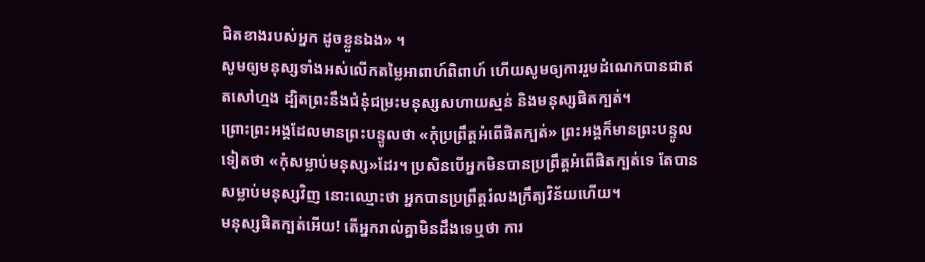ជិតខាងរបស់អ្នក ដូចខ្លួនឯង» ។
សូមឲ្យមនុស្សទាំងអស់លើកតម្លៃអាពាហ៍ពិពាហ៍ ហើយសូមឲ្យការរួមដំណេកបានជាឥតសៅហ្មង ដ្បិតព្រះនឹងជំនុំជម្រះមនុស្សសហាយស្មន់ និងមនុស្សផិតក្បត់។
ព្រោះព្រះអង្គដែលមានព្រះបន្ទូលថា «កុំប្រព្រឹត្តអំពើផិតក្បត់» ព្រះអង្គក៏មានព្រះបន្ទូលទៀតថា «កុំសម្លាប់មនុស្ស»ដែរ។ ប្រសិនបើអ្នកមិនបានប្រព្រឹត្តអំពើផិតក្បត់ទេ តែបានសម្លាប់មនុស្សវិញ នោះឈ្មោះថា អ្នកបានប្រព្រឹត្តរំលងក្រឹត្យវិន័យហើយ។
មនុស្សផិតក្បត់អើយ! តើអ្នករាល់គ្នាមិនដឹងទេឬថា ការ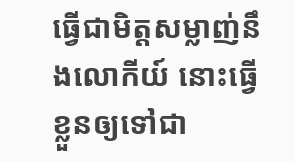ធ្វើជាមិត្តសម្លាញ់នឹងលោកីយ៍ នោះធ្វើខ្លួនឲ្យទៅជា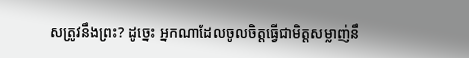សត្រូវនឹងព្រះ? ដូច្នេះ អ្នកណាដែលចូលចិត្តធ្វើជាមិត្តសម្លាញ់នឹ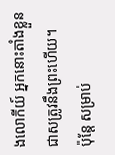ងលោកីយ៍ អ្នកនោះតាំងខ្លួនជាសត្រូវនឹងព្រះហើយ។
ប៉ុន្តែ សម្រាប់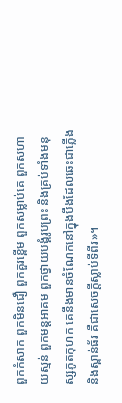ពួកកំសាក ពួកមិនជឿ ពួកគួរខ្ពើម ពួកសម្លាប់គេ ពួកសហាយស្មន់ ពួកមន្តអាគម ពួកថ្វាយបង្គំរូបព្រះ និងគ្រប់ទាំងមនុស្សភូតកុហក គេនឹងមានចំណែកនៅក្នុងបឹងដែលឆេះជាភ្លើង និងស្ពាន់ធ័រ គឺជាសេចក្ដីស្លាប់ទីពីរ»។